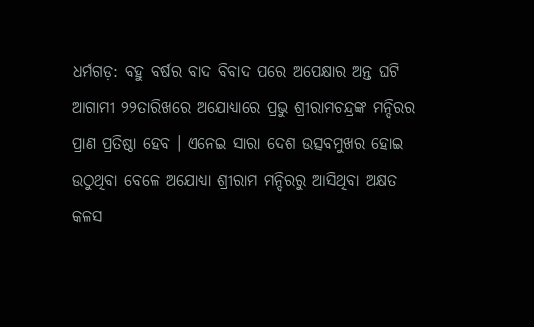ଧର୍ମଗଡ଼: ବହୁ ବର୍ଷର ବାଦ ବିବାଦ ପରେ ଅପେକ୍ଷାର ଅନ୍ତ ଘଟି ଆଗାମୀ ୨୨ତାରିଖରେ ଅଯୋଧ୍ୟାରେ ପ୍ରଭୁ ଶ୍ରୀରାମଚନ୍ଦ୍ରଙ୍କ ମନ୍ଦିରର ପ୍ରାଣ ପ୍ରତିଷ୍ଠା ହେବ । ଏନେଇ ସାରା ଦେଶ ଉତ୍ସବମୁଖର ହୋଇ ଉଠୁଥିବା ବେଳେ ଅଯୋଧ୍ୟା ଶ୍ରୀରାମ ମନ୍ଦିରରୁ ଆସିଥିବା ଅକ୍ଷତ କଳସ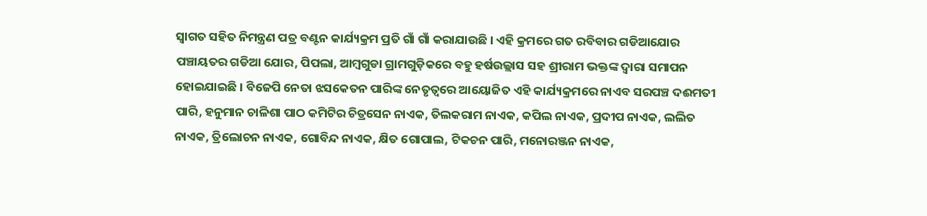ସ୍ୱାଗତ ସହିତ ନିମନ୍ତ୍ରଣ ପତ୍ର ବଣ୍ଟନ କାର୍ଯ୍ୟକ୍ରମ ପ୍ରତି ଗାଁ ଗାଁ କରାଯାଉଛି । ଏହି କ୍ରମରେ ଗତ ରବିବାର ଗଡିଆଯୋର ପଞ୍ଚାୟତର ଗଡିଆ ଯୋର, ପିପଲା, ଆମ୍ବଗୁଡା ଗ୍ରାମଗୁଡ଼ିକରେ ବହୁ ହର୍ଷଉଲ୍ଲାସ ସହ ଶ୍ରୀରାମ ଭକ୍ତଙ୍କ ଦ୍ୱାରା ସମାପନ ହୋଇଯାଇଛି । ବିଜେପି ନେତା ଝସକେତନ ପାରିଙ୍କ ନେତୃତ୍ୱରେ ଆୟୋଜିତ ଏହି କାର୍ଯ୍ୟକ୍ରମରେ ନାଏବ ସରପଞ୍ଚ ଦଈମତୀ ପାରି, ହନୁମାନ ଚାଳିଶା ପାଠ କମିଟିର ଚିତ୍ରସେନ ନାଏକ, ତିଲକରାମ ନାଏକ, କପିଲ ନାଏକ, ପ୍ରଦୀପ ନାଏକ, ଲଲିତ ନାଏକ, ତ୍ରିଲୋଚନ ନାଏକ, ଗୋବିନ୍ଦ ନାଏକ, କ୍ଷିତ ଗୋପାଲ, ଟିକଚନ ପାରି, ମନୋରଞ୍ଜନ ନାଏକ,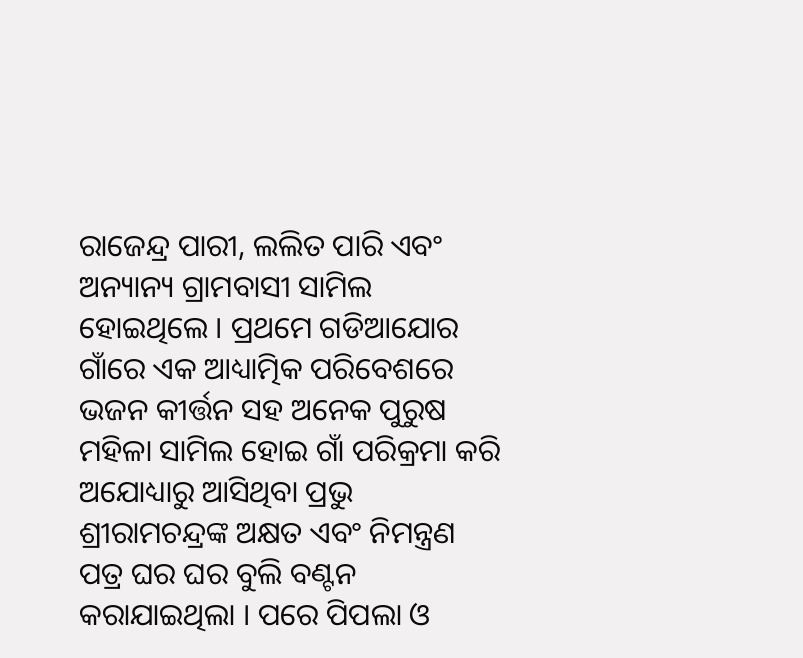ରାଜେନ୍ଦ୍ର ପାରୀ, ଲଲିତ ପାରି ଏବଂ ଅନ୍ୟାନ୍ୟ ଗ୍ରାମବାସୀ ସାମିଲ ହୋଇଥିଲେ । ପ୍ରଥମେ ଗଡିଆଯୋର ଗାଁରେ ଏକ ଆଧ୍ୟାତ୍ମିକ ପରିବେଶରେ ଭଜନ କୀର୍ତ୍ତନ ସହ ଅନେକ ପୁରୁଷ ମହିଳା ସାମିଲ ହୋଇ ଗାଁ ପରିକ୍ରମା କରି ଅଯୋଧ୍ୟାରୁ ଆସିଥିବା ପ୍ରଭୁ ଶ୍ରୀରାମଚନ୍ଦ୍ରଙ୍କ ଅକ୍ଷତ ଏବଂ ନିମନ୍ତ୍ରଣ ପତ୍ର ଘର ଘର ବୁଲି ବଣ୍ଟନ କରାଯାଇଥିଲା । ପରେ ପିପଲା ଓ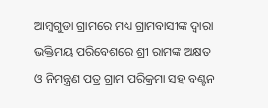ଆମ୍ବଗୁଡା ଗ୍ରାମରେ ମଧ୍ୟ ଗ୍ରାମବାସୀଙ୍କ ଦ୍ୱାରା ଭକ୍ତିମୟ ପରିବେଶରେ ଶ୍ରୀ ରାମଙ୍କ ଅକ୍ଷତ ଓ ନିମନ୍ତ୍ରଣ ପତ୍ର ଗ୍ରାମ ପରିକ୍ରମା ସହ ବଣ୍ଟନ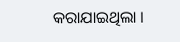କରାଯାଇଥିଲା ।